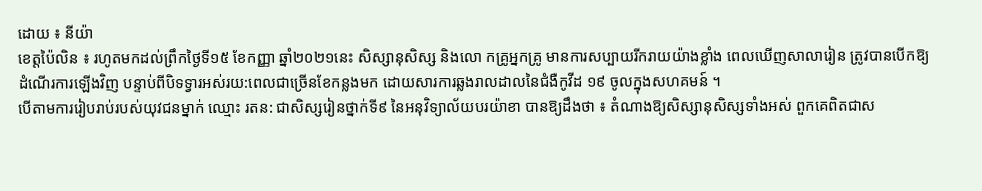ដោយ ៖ នីយ៉ា
ខេត្តប៉ៃលិន ៖ រហូតមកដល់ព្រឹកថ្ងៃទី១៥ ខែកញ្ញា ឆ្នាំ២០២១នេះ សិស្សានុសិស្ស និងលោ កគ្រូអ្នកគ្រូ មានការសប្បាយរីករាយយ៉ាងខ្លាំង ពេលឃើញសាលារៀន ត្រូវបានបើកឱ្យដំណើរការឡើងវិញ បន្ទាប់ពីបិទទ្វារអស់រយ:ពេលជាច្រើនខែកន្លងមក ដោយសារការឆ្លងរាលដាលនៃជំងឺកូវីដ ១៩ ចូលក្នុងសហគមន៍ ។
បើតាមការរៀបរាប់របស់យុវជនម្នាក់ ឈ្មោះ រតន: ជាសិស្សរៀនថ្នាក់ទី៩ នៃអនុវិទ្យាល័យបរយ៉ាខា បានឱ្យដឹងថា ៖ តំណាងឱ្យសិស្សានុសិស្សទាំងអស់ ពួកគេពិតជាស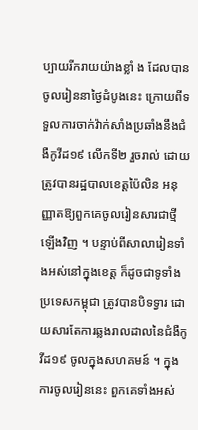ប្បាយរីករាយយ៉ាងខ្លាំ ង ដែលបានចូលរៀននាថ្ងៃដំបូងនេះ ក្រោយពីទទួលការចាក់វ៉ាក់សាំងប្រឆាំងនឹងជំងឺកូវីដ១៩ លើកទី២ រួចរាល់ ដោយត្រូវបានរដ្ឋបាលខេត្តប៉ៃលិន អនុញ្ញាតឱ្យពួកគេចូលរៀនសារជាថ្មីឡើងវិញ ។ បន្ទាប់ពីសាលារៀនទាំងអស់នៅក្នុងខេត្ត ក៏ដូចជាទូទាំងប្រទេសកម្ពុជា ត្រូវបានបិទទ្វារ ដោយសារតែការឆ្លងរាលដាលនៃជំងឺកូវីដ១៩ ចូលក្នុងសហគមន៍ ។ ក្នុងការចូលរៀននេះ ពួកគេទាំងអស់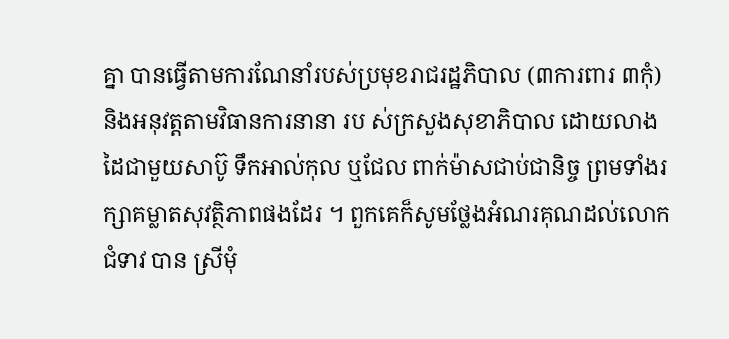គ្នា បានធ្វើតាមការណែនាំរបស់ប្រមុខរាជរដ្ឋភិបាល (៣ការពារ ៣កុំ) និងអនុវត្តតាមវិធានការនានា រប ស់ក្រសួងសុខាភិបាល ដោយលាងដៃជាមួយសាប៊ូ ទឹកអាល់កុល ឬជែល ពាក់ម៉ាសជាប់ជានិច្ច ព្រមទាំងរក្សាគម្លាតសុវត្ថិភាពផងដែរ ។ ពួកគេក៏សូមថ្លែងអំណរគុណដល់លោកជំទាវ បាន ស្រីមុំ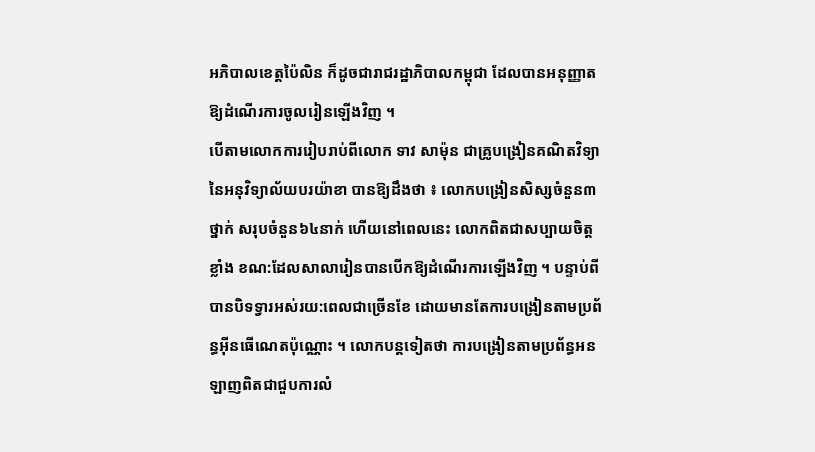អភិបាលខេត្តប៉ៃលិន ក៏ដូចជារាជរដ្ឋាភិបាលកម្ពុជា ដែលបានអនុញ្ញាតឱ្យដំណើរការចូលរៀនឡើងវិញ ។
បើតាមលោកការរៀបរាប់ពីលោក ទាវ សាម៉ុន ជាគ្រូបង្រៀនគណិតវិទ្យា នៃអនុវិទ្យាល័យបរយ៉ាខា បានឱ្យដឹងថា ៖ លោកបង្រៀនសិស្សចំនួន៣ថ្នាក់ សរុបចំនួន៦៤នាក់ ហើយនៅពេលនេះ លោកពិតជាសប្បាយចិត្តខ្លាំង ខណ:ដែលសាលារៀនបានបើកឱ្យដំណើរការឡើងវិញ ។ បន្ទាប់ពីបានបិទទ្វារអស់រយ:ពេលជាច្រើនខែ ដោយមានតែការបង្រៀនតាមប្រព័ន្ធអ៊ីនធើណេតប៉ុណ្ណោះ ។ លោកបន្តទៀតថា ការបង្រៀនតាមប្រព័ន្ធអនឡាញពិតជាជួបការលំ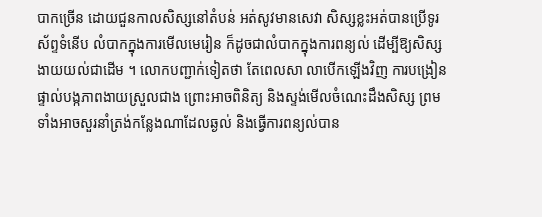បាកច្រើន ដោយជួនកាលសិស្សនៅតំបន់ អត់សូវមានសេវា សិស្សខ្លះអត់បានប្រើទូរស័ព្ទទំនើប លំបាកក្នុងការមើលមេរៀន ក៏ដូចជាលំបាកក្នុងការពន្យល់ ដើម្បីឱ្យសិស្សងាយយល់ជាដើម ។ លោកបញ្ជាក់ទៀតថា តែពេលសា លាបើកឡើងវិញ ការបង្រៀនផ្ទាល់បង្កភាពងាយស្រួលជាង ព្រោះអាចពិនិត្យ និងស្ទង់មើលចំណេះដឹងសិស្ស ព្រមទាំងអាចសួរនាំត្រង់កន្លែងណាដែលឆ្ងល់ និងធ្វើការពន្យល់បាន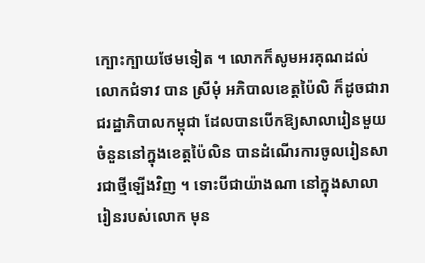ក្បោះក្បាយថែមទៀត ។ លោកក៏សូមអរគុណដល់លោកជំទាវ បាន ស្រីមុំ អភិបាលខេត្តប៉ៃលិ ក៏ដូចជារាជរដ្ឋាភិបាលកម្ពុជា ដែលបានបើកឱ្យសាលារៀនមួយចំនួននៅក្នុងខេត្តប៉ៃលិន បានដំណើរការចូលរៀនសារជាថ្មីឡើងវិញ ។ ទោះបីជាយ៉ាងណា នៅក្នុងសាលារៀនរបស់លោក មុន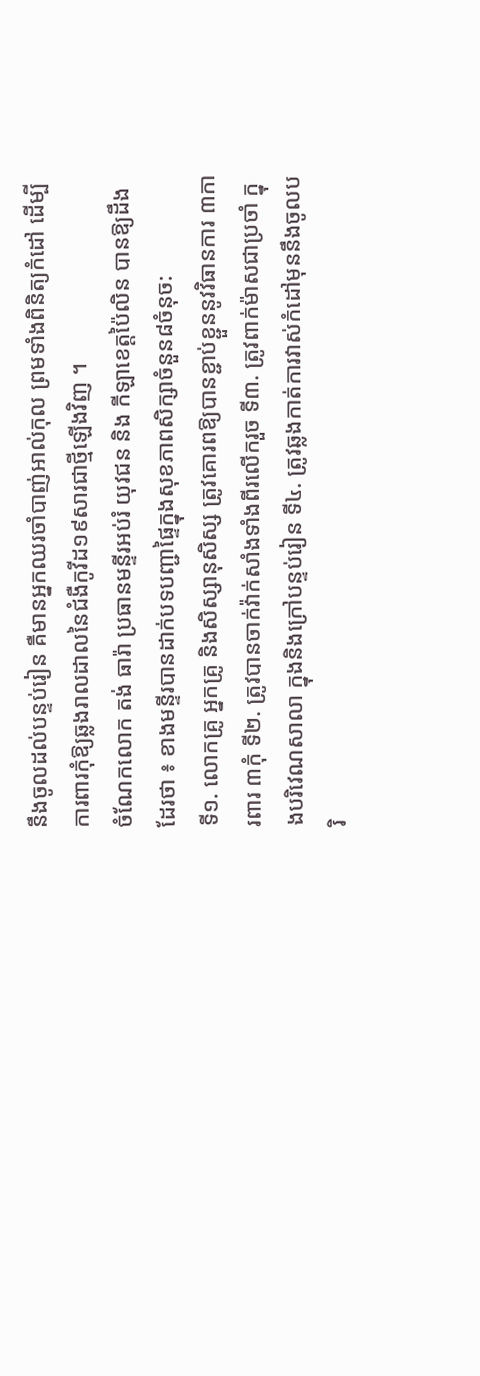នឹងចូលដល់បន្ទប់រៀន គឺមានអ្នកឈរចាំបាញ់អាល់កុល ព្រមទាំងពិនិត្យកំដៅ ដើម្បីការពារកុំឱ្យឆ្លងរាលដាលនៃជំងឺកូវីដ១៩សារជាថ្មីឡើងវិញ ។
ចំណែកលោក តង់ ធារ៉ា ប្រធានមន្ទីរអប់រំ យុវជន និង កីឡាខេត្តប៉ៃលិន បានឱ្យដឹងដែរថា ៖ ខាងមន្ទីរបានដាក់បទបញ្ជាផ្ទៃក្នុងសុខភាពសិក្សាចំនួន៨ចំនុច:
ទី១. លោកគ្រូ អ្នកគ្រូ និងសិស្សានុសិស្ស ត្រូវគោរពឱ្យបានខ្ជាប់ខ្ជួននូវវិធានការ ៣ការពារ ៣កុំ ទី២. ត្រូវបានចាក់វ៉ាក់សាំងទាំងពីរលើករួច ទី៣. ត្រូវពាក់ម៉ាសជាប្រចាំ ក្នុងបរិវេណសាលា ក្នុងនិងក្រៅបន្ទប់រៀន ទី៤. ត្រូវឆ្លងកាត់ការវាស់កំដៅមុននឹងចូលបរិ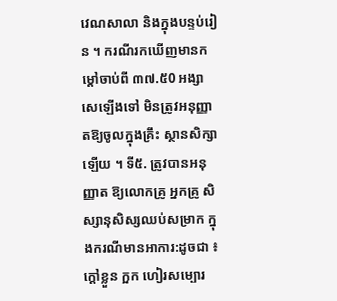វេណសាលា និងក្នុងបន្ទប់រៀន ។ ករណីរកឃើញមានកម្តៅចាប់ពី ៣៧.៥0 អង្សាសេឡើងទៅ មិនត្រូវអនុញ្ញាតឱ្យចូលក្នុងគ្រឹះ ស្ថានសិក្សាឡើយ ។ ទី៥. ត្រូវបានអនុញ្ញាត ឱ្យលោកគ្រូ អ្នកគ្រូ សិស្សានុសិស្សឈប់សម្រាក ក្នុងករណីមានអាការ:ដូចជា ៖ ក្តៅខ្លួន ក្អក ហៀរសម្បោរ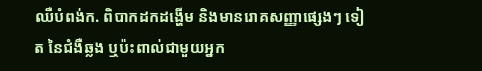ឈឺបំពង់ក. ពិបាកដកដង្ហើម និងមានរោគសញ្ញាផ្សេងៗ ទៀត នៃជំងឺឆ្លង ឬប៉ះពាល់ជាមួយអ្នក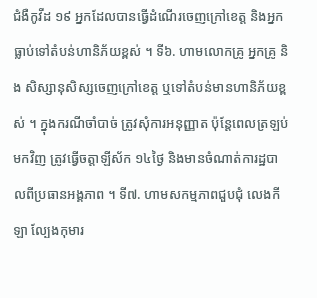ជំងឺកូវីដ ១៩ អ្នកដែលបានធ្វើដំណើរចេញក្រៅខេត្ត និងអ្នកធ្លាប់ទៅតំបន់ហានិភ័យខ្ពស់ ។ ទី៦. ហាមលោកគ្រូ អ្នកគ្រូ និង សិស្សានុសិស្សចេញក្រៅខេត្ត ឬទៅតំបន់មានហានិភ័យខ្ពស់ ។ ក្នុងករណីចាំបាច់ ត្រូវសុំការអនុញ្ញាត ប៉ុន្តែពេលត្រឡប់មកវិញ ត្រូវធ្វើចត្តាឡីស័ក ១៤ថ្ងៃ និងមានចំណាត់ការដ្ឋបាលពីប្រធានអង្គភាព ។ ទី៧. ហាមសកម្មភាពជួបជុំ លេងកីឡា ល្បែងកុមារ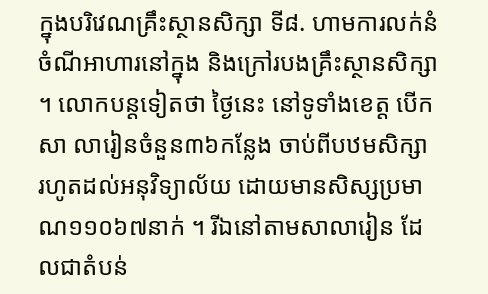ក្នុងបរិវេណគ្រឹះស្ថានសិក្សា ទី៨. ហាមការលក់នំចំណីអាហារនៅក្នុង និងក្រៅរបងគ្រឹះស្ថានសិក្សា ។ លោកបន្តទៀតថា ថ្ងៃនេះ នៅទូទាំងខេត្ត បើកសា លារៀនចំនួន៣៦កន្លែង ចាប់ពីបឋមសិក្សា រហូតដល់អនុវិទ្យាល័យ ដោយមានសិស្សប្រមាណ១១០៦៧នាក់ ។ រីឯនៅតាមសាលារៀន ដែលជាតំបន់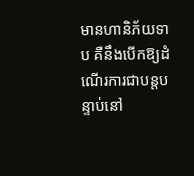មានហានិភ័យទាប គឺនឹងបើកឱ្យដំណើរការជាបន្តបន្ទាប់នៅ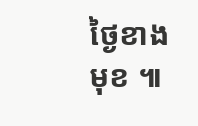ថ្ងៃខាងមុខ ៕